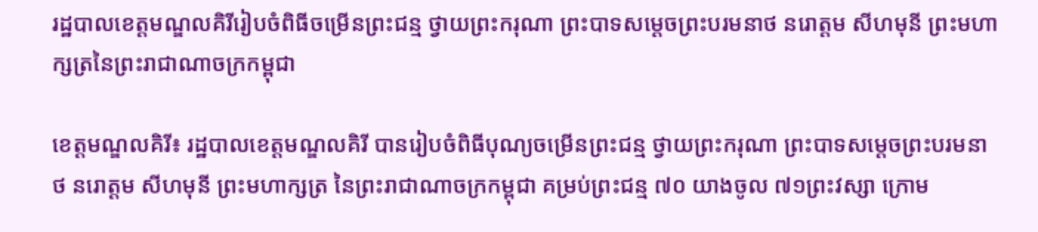រដ្ឋបាលខេត្តមណ្ឌលគិរីរៀបចំពិធីចម្រើនព្រះជន្ម ថ្វាយព្រះករុណា ព្រះបាទសម្តេចព្រះបរមនាថ នរោត្តម សីហមុនី ព្រះមហាក្សត្រនៃព្រះរាជាណាចក្រកម្ពុជា

ខេត្តមណ្ឌលគិរី៖ រដ្ឋបាលខេត្តមណ្ឌលគិរី បានរៀបចំពិធីបុណ្យចម្រើនព្រះជន្ម ថ្វាយព្រះករុណា ព្រះបាទសម្តេចព្រះបរមនាថ នរោត្តម សីហមុនី ព្រះមហាក្សត្រ នៃព្រះរាជាណាចក្រកម្ពុជា គម្រប់ព្រះជន្ម ៧០ យាងចូល ៧១ព្រះវស្សា ក្រោម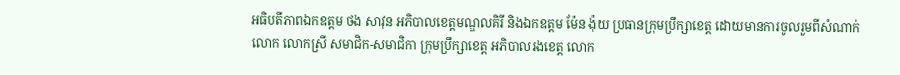អធិបតីភាពឯកឧត្តម ថង សាវុន អភិបាលខេត្តមណ្ឌលគិរី និងឯកឧត្តម ម៉ែន ង៉ុយ ប្រធានក្រុមប្រឹក្សាខេត្ត ដោយមានការចូលរួមពីសំណាក់លោក លោកស្រី សមាជិក-សមាជិកា ក្រុមប្រឹក្សាខេត្ត អភិបាលរងខេត្ត លោក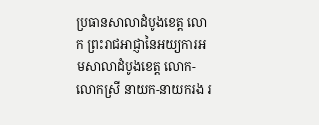ប្រធានសាលាដំបូងខេត្ត លោក ព្រះរាជអាជ្ញានៃអយ្យការអមសាលាដំបូងខេត្ត លោក-លោកស្រី នាយក-នាយករង រ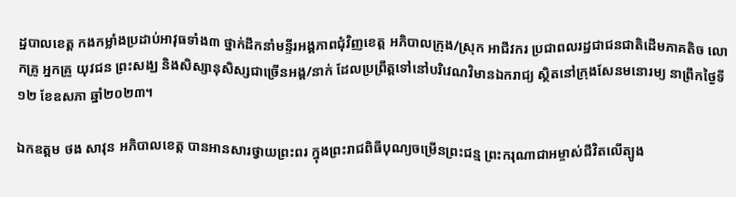ដ្ឋបាលខេត្ត កងកម្លាំងប្រដាប់អាវុធទាំង៣ ថ្នាក់ដឹកនាំមន្ទីរអង្គភាពជុំវិញខេត្ត អភិបាលក្រុង/ស្រុក អាជីវករ ប្រជាពលរដ្ឋជាជនជាតិដើមភាគតិច លោកគ្រូ អ្នកគ្រូ យុវជន ព្រះសង្ឃ និងសិស្សានុសិស្សជាច្រើនអង្គ/នាក់ ដែលប្រព្រឹត្តទៅនៅបរិវេណវិមានឯករាជ្យ ស្ថិតនៅក្រុងសែនមនោរម្យ នាព្រឹកថ្ងៃទី១២ ខែឧសភា ឆ្នាំ២០២៣។

ឯកឧត្តម ថង សាវុន អភិបាលខេត្ត បានអានសារថ្វាយព្រះពរ ក្នុងព្រះរាជពិធីបុណ្យចម្រើនព្រះជន្ម ព្រះករុណាជាអម្ចាស់ជីវិតលើត្បូង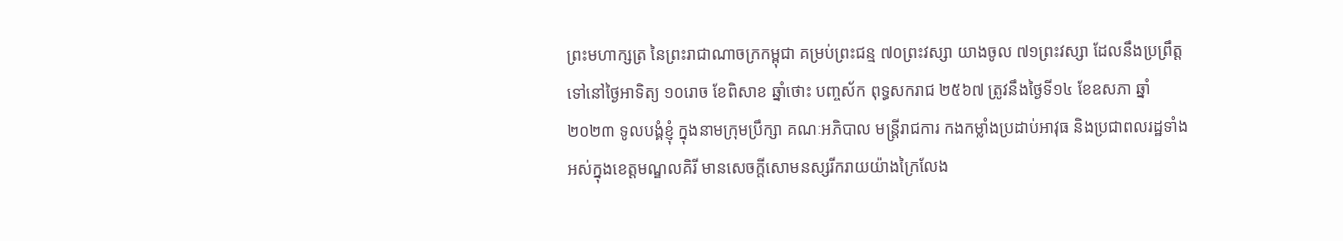ព្រះមហាក្សត្រ នៃព្រះរាជាណាចក្រកម្ពុជា គម្រប់ព្រះជន្ម ៧០ព្រះវស្សា យាងចូល ៧១ព្រះវស្សា ដែលនឹងប្រព្រឹត្តទៅនៅថ្ងៃអាទិត្យ ១០រោច ខែពិសាខ ឆ្នាំថោះ បញ្ចស័ក ពុទ្ធសករាជ ២៥៦៧ ត្រូវនឹងថ្ងៃទី១៤ ខែឧសភា ឆ្នាំ២០២៣ ទូលបង្គំខ្ញុំ ក្នុងនាមក្រុមប្រឹក្សា គណៈអភិបាល មន្ត្រីរាជការ កងកម្លាំងប្រដាប់អាវុធ និងប្រជាពលរដ្ឋទាំងអស់ក្នុងខេត្តមណ្ឌលគិរី មានសេចក្តីសោមនស្សរីករាយយ៉ាងក្រៃលែង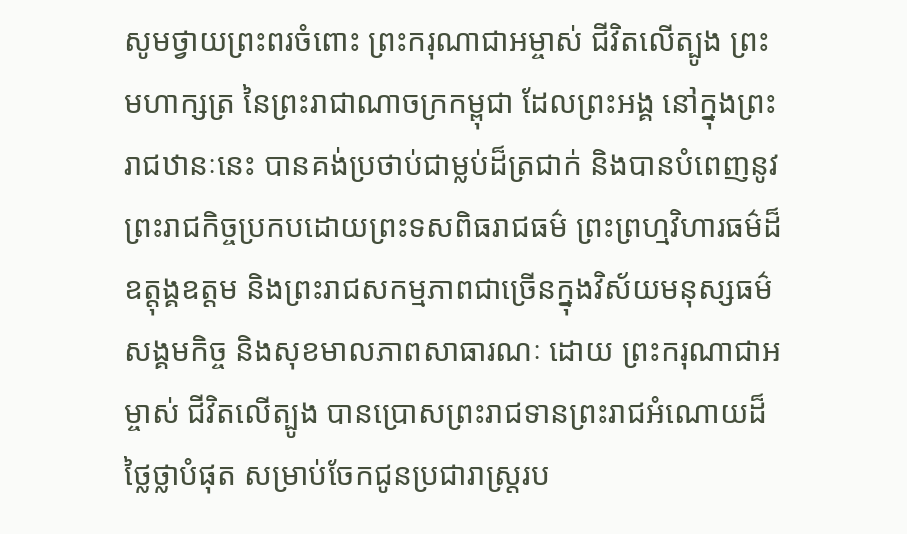សូមថ្វាយព្រះពរចំពោះ ព្រះករុណាជាអម្ចាស់ ជីវិតលើត្បូង ព្រះមហាក្សត្រ នៃព្រះរាជាណាចក្រកម្ពុជា ដែលព្រះអង្គ នៅក្នុងព្រះរាជឋានៈនេះ បានគង់ប្រថាប់ជាម្លប់ដ៏ត្រជាក់ និងបានបំពេញនូវព្រះរាជកិច្ចប្រកបដោយព្រះទសពិធរាជធម៌ ព្រះព្រហ្មវិហារធម៌ដ៏ឧត្តុង្គឧត្តម និងព្រះរាជសកម្មភាពជាច្រើនក្នុងវិស័យមនុស្សធម៌ សង្គមកិច្ច និងសុខមាលភាពសាធារណៈ ដោយ ព្រះករុណាជាអម្ចាស់ ជីវិតលើត្បូង បានប្រោសព្រះរាជទានព្រះរាជអំណោយដ៏ថ្លៃថ្លាបំផុត សម្រាប់ចែកជូនប្រជារាស្ត្ររប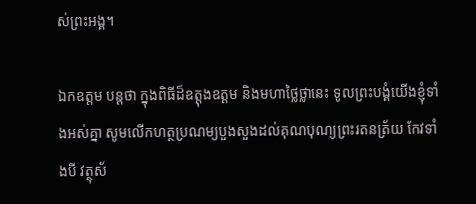ស់ព្រះអង្គ។

ឯកឧត្តម បន្តថា ក្នុងពិធីដ៏ឧត្តុងឧត្តម និងមហាថ្លៃថ្លានេះ ទូលព្រះបង្គំយើងខ្ញុំទាំងអស់គ្នា សូមលើកហត្ថប្រណម្យបួងសួងដល់គុណបុណ្យព្រះរតនត្រ័យ កែវទាំងបី វត្ថុស័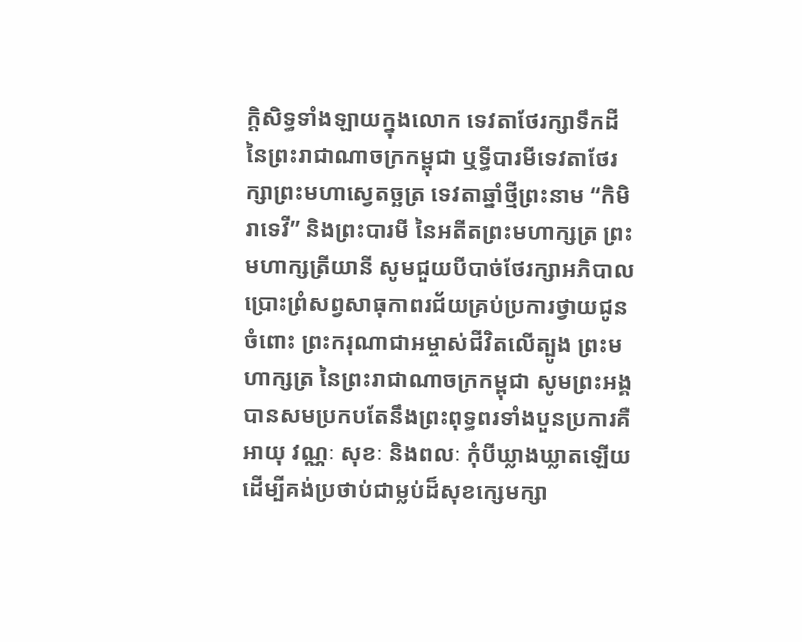ក្តិសិទ្ធទាំងឡាយក្នុងលោក ទេវតាថែរក្សាទឹកដី នៃព្រះរាជាណាចក្រកម្ពុជា ឬទ្ធីបារមីទេវតាថែរក្សាព្រះមហាស្វេតច្ឆត្រ ទេវតាឆ្នាំថ្មីព្រះនាម “កិមិរាទេវី” និងព្រះបារមី នៃអតីតព្រះមហាក្សត្រ ព្រះមហាក្សត្រីយានី សូមជួយបីបាច់ថែរក្សាអភិបាល ប្រោះព្រំសព្វសាធុកាពរជ័យគ្រប់ប្រការថ្វាយជូនចំពោះ ព្រះករុណាជាអម្ចាស់ជីវិតលើត្បូង ព្រះមហាក្សត្រ នៃព្រះរាជាណាចក្រកម្ពុជា សូមព្រះអង្គ បានសមប្រកបតែនឹងព្រះពុទ្ធពរទាំងបួនប្រការគឺ អាយុ វណ្ណៈ សុខៈ និងពលៈ កុំបីឃ្លាងឃ្លាតឡើយ ដើម្បីគង់ប្រថាប់ជាម្លប់ដ៏សុខក្សេមក្សា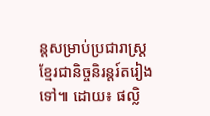ន្តសម្រាប់ប្រជារាស្ត្រខ្មែរជានិច្ចនិរន្តរ៍តរៀងទៅ៕ ដោយ៖ ផល្លិ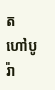ត ហៅបូរ៉ា